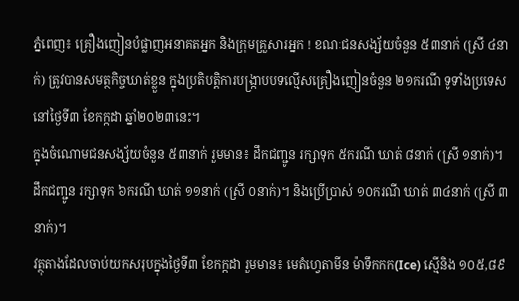ភ្នំពេញ៖ គ្រឿងញៀនបំផ្លាញអនាគតអ្នក និងក្រុមគ្រួសារអ្នក ! ខណៈជនសង្ស័យចំនួន ៥៣នាក់ (ស្រី ៤នាក់) ត្រូវបានសមត្ថកិច្ចឃាត់ខ្លួន ក្នុងប្រតិបត្តិការបង្ក្រាបបទល្មើសគ្រឿងញៀនចំនួន ២១ករណី ទូទាំងប្រទេសនៅថ្ងៃទី៣ ខែកក្កដា ឆ្នាំ២០២៣នេះ។
ក្នុងចំណោមជនសង្ស័យចំនួន ៥៣នាក់ រួមមាន៖ ដឹកជញ្ជូន រក្សាទុក ៥ករណី ឃាត់ ៨នាក់ (ស្រី ១នាក់)។ ដឹកជញ្ជូន រក្សាទុក ៦ករណី ឃាត់ ១១នាក់ (ស្រី ០នាក់)។ និងប្រើប្រាស់ ១០ករណី ឃាត់ ៣៤នាក់ (ស្រី ៣នាក់)។
វត្ថុតាងដែលចាប់យកសរុបក្នុងថ្ងៃទី៣ ខែកក្កដា រួមមាន៖ មេតំហ្វេតាមីន ម៉ាទឹកកក(Ice) ស្មេីនិង ១០៥,៨៩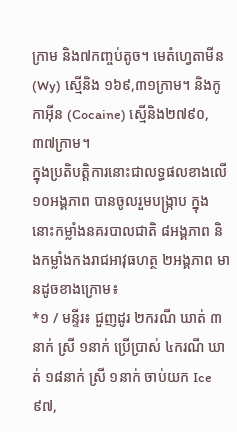ក្រាម និង៧កញ្ចប់តូច។ មេតំហ្វេតាមីន (Wy) ស្មេីនិង ១៦៩,៣១ក្រាម។ និងកូកាអុីន (Cocaine) ស្មេីនិង២៧៩០,៣៧ក្រាម។
ក្នុងប្រតិបត្តិការនោះជាលទ្ធផលខាងលើ ១០អង្គភាព បានចូលរួមបង្ក្រាប ក្នុងនោះកម្លាំងនគរបាលជាតិ ៨អង្គភាព និងកម្លាំងកងរាជអាវុធហត្ថ ២អង្គភាព មានដូចខាងក្រោម៖
*១ / មន្ទីរ៖ ជួញដូរ ២ករណី ឃាត់ ៣នាក់ ស្រី ១នាក់ ប្រើប្រាស់ ៤ករណី ឃាត់ ១៨នាក់ ស្រី ១នាក់ ចាប់យក Ice ៩៧,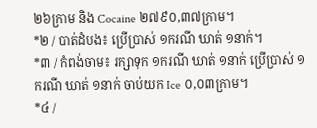២៦ក្រាម និង Cocaine ២៧៩០,៣៧ក្រាម។
*២ / បាត់ដំបង៖ ប្រើប្រាស់ ១ករណី ឃាត់ ១នាក់។
*៣ / កំពង់ចាម៖ រក្សាទុក ១ករណី ឃាត់ ១នាក់ ប្រើប្រាស់ ១ករណី ឃាត់ ១នាក់ ចាប់យក Ice ០,០៣ក្រាម។
*៤ /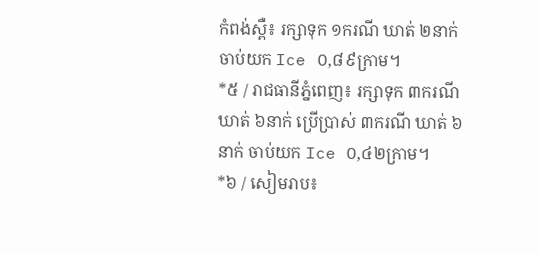កំពង់ស្ពឺ៖ រក្សាទុក ១ករណី ឃាត់ ២នាក់ ចាប់យក Ice ០,៨៩ក្រាម។
*៥ / រាជធានីភ្នំពេញ៖ រក្សាទុក ៣ករណី ឃាត់ ៦នាក់ ប្រើប្រាស់ ៣ករណី ឃាត់ ៦នាក់ ចាប់យក Ice ០,៤២ក្រាម។
*៦ / សៀមរាប៖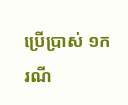ប្រើប្រាស់ ១ករណី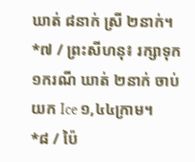ឃាត់ ៨នាក់ ស្រី ២នាក់។
*៧ / ព្រះសីហនុ៖ រក្សាទុក ១ករណី ឃាត់ ២នាក់ ចាប់យក Ice ១,៤៤ក្រាម។
*៨ / ប៉ៃ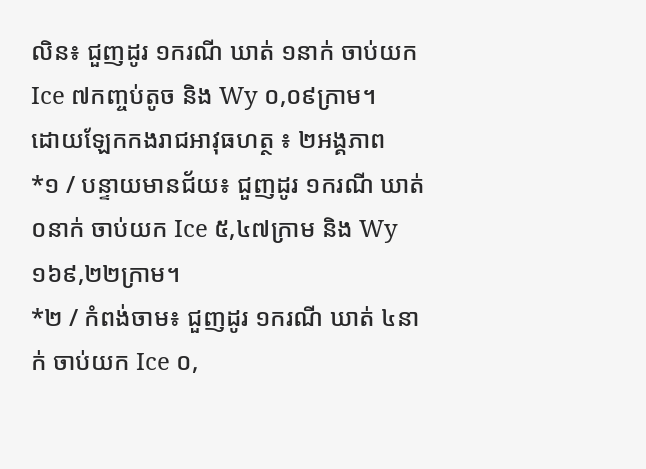លិន៖ ជួញដូរ ១ករណី ឃាត់ ១នាក់ ចាប់យក Ice ៧កញ្ចប់តូច និង Wy ០,០៩ក្រាម។
ដោយឡែកកងរាជអាវុធហត្ថ ៖ ២អង្គភាព
*១ / បន្ទាយមានជ័យ៖ ជួញដូរ ១ករណី ឃាត់ ០នាក់ ចាប់យក Ice ៥,៤៧ក្រាម និង Wy ១៦៩,២២ក្រាម។
*២ / កំពង់ចាម៖ ជួញដូរ ១ករណី ឃាត់ ៤នាក់ ចាប់យក Ice ០,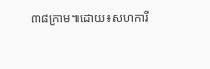៣៨ក្រាម៕ដោយ៖សហការី